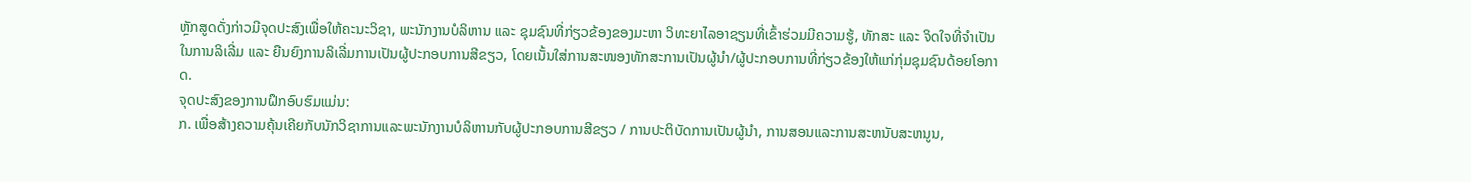ຫຼັກສູດດັ່ງກ່າວມີຈຸດປະສົງເພື່ອໃຫ້ຄະນະວິຊາ, ພະນັກງານບໍລິຫານ ແລະ ຊຸມຊົນທີ່ກ່ຽວຂ້ອງຂອງມະຫາ ວິທະຍາໄລອາຊຽນທີ່ເຂົ້າຮ່ວມມີຄວາມຮູ້, ທັກສະ ແລະ ຈິດໃຈທີ່ຈຳເປັນໃນການລິເລີ່ມ ແລະ ຍືນຍົງການລິເລີ່ມການເປັນຜູ້ປະກອບການສີຂຽວ, ໂດຍເນັ້ນໃສ່ການສະໜອງທັກສະການເປັນຜູ້ນໍາ/ຜູ້ປະກອບການທີ່ກ່ຽວຂ້ອງໃຫ້ແກ່ກຸ່ມຊຸມຊົນດ້ອຍໂອກາດ.
ຈຸດປະສົງຂອງການຝຶກອົບຮົມແມ່ນ:
ກ. ເພື່ອສ້າງຄວາມຄຸ້ນເຄີຍກັບນັກວິຊາການແລະພະນັກງານບໍລິຫານກັບຜູ້ປະກອບການສີຂຽວ / ການປະຕິບັດການເປັນຜູ້ນໍາ, ການສອນແລະການສະຫນັບສະຫນູນ,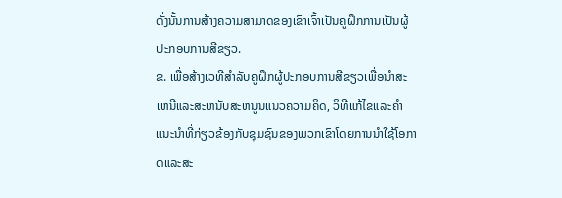ດັ່ງນັ້ນການສ້າງຄວາມສາມາດຂອງເຂົາເຈົ້າເປັນຄູຝຶກການເປັນຜູ້ປະກອບການສີຂຽວ.
ຂ. ເພື່ອສ້າງເວທີສໍາລັບຄູຝຶກຜູ້ປະກອບການສີຂຽວເພື່ອນໍາສະເຫນີແລະສະຫນັບສະຫນູນແນວຄວາມຄິດ, ວິທີແກ້ໄຂແລະຄໍາແນະນໍາທີ່ກ່ຽວຂ້ອງກັບຊຸມຊົນຂອງພວກເຂົາໂດຍການນໍາໃຊ້ໂອກາດແລະສະ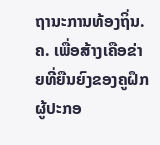ຖານະການທ້ອງຖິ່ນ.
ຄ. ເພື່ອສ້າງເຄືອຂ່າຍທີ່ຍືນຍົງຂອງຄູຝຶກຜູ້ປະກອ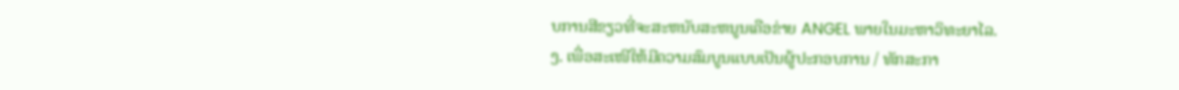ບການສີຂຽວທີ່ຈະສະຫນັບສະຫນູນເຄືອຂ່າຍ ANGEL ພາຍໃນມະຫາວິທະຍາໄລ.
ງ. ເພື່ອສະເໜີໃຫ້ມີຄວາມສົມບູນແບບເປັນຜູ້ປະກອບການ / ທັກສະກາ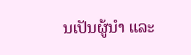ນເປັນຜູ້ນໍາ ແລະ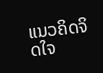ແນວຄິດຈິດໃຈ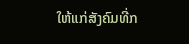ໃຫ້ແກ່ສັງຄົມທີ່ກ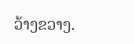ວ້າງຂວາງ.